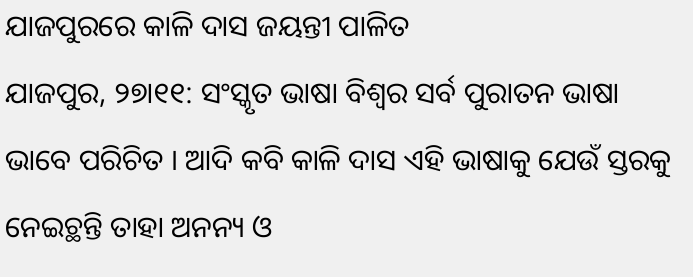ଯାଜପୁରରେ କାଳି ଦାସ ଜୟନ୍ତୀ ପାଳିତ
ଯାଜପୁର, ୨୭ା୧୧: ସଂସ୍କୃତ ଭାଷା ବିଶ୍ୱର ସର୍ବ ପୁରାତନ ଭାଷା ଭାବେ ପରିଚିତ । ଆଦି କବି କାଳି ଦାସ ଏହି ଭାଷାକୁ ଯେଉଁ ସ୍ତରକୁ ନେଇଚ୍ଥନ୍ତି ତାହା ଅନନ୍ୟ ଓ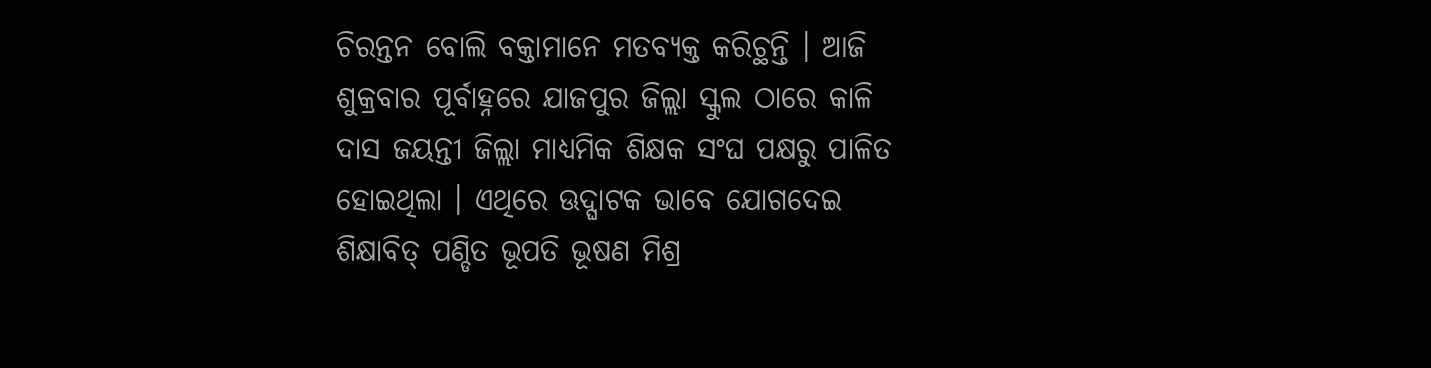ଚିରନ୍ତନ ବୋଲି ବକ୍ତାମାନେ ମତବ୍ୟକ୍ତ କରିଚ୍ଥନ୍ତି । ଆଜି ଶୁକ୍ରବାର ପୂର୍ବାହ୍ନରେ ଯାଜପୁର ଜିଲ୍ଲା ସ୍କୁଲ ଠାରେ କାଳି ଦାସ ଜୟନ୍ତୀ ଜିଲ୍ଲା ମାଧ୍ୟମିକ ଶିକ୍ଷକ ସଂଘ ପକ୍ଷରୁ ପାଳିତ ହୋଇଥିଲା । ଏଥିରେ ଊଦ୍ଘାଟକ ଭାବେ ଯୋଗଦେଇ ଶିକ୍ଷାବିତ୍ ପଣ୍ଡିତ ଭୂପତି ଭୂଷଣ ମିଶ୍ର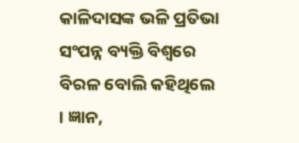କାଳିଦାସଙ୍କ ଭଳି ପ୍ରତିଭା ସଂପନ୍ନ ବ୍ୟକ୍ତି ବିଶ୍ୱରେ ବିରଳ ବୋଲି କହିଥିଲେ । ଜ୍ଞାନ,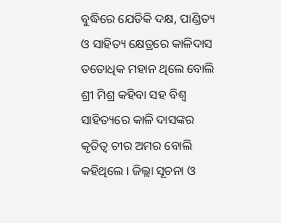ବୁଦ୍ଧିରେ ଯେତିକି ଦକ୍ଷ, ପାଣ୍ଡିତ୍ୟ ଓ ସାହିତ୍ୟ କ୍ଷେତ୍ରରେ କାଳିଦାସ ତତୋଧିକ ମହାନ ଥିଲେ ବୋଲି ଶ୍ରୀ ମିଶ୍ର କହିବା ସହ ବିଶ୍ୱ ସାହିତ୍ୟରେ କାଳି ଦାସଙ୍କର କୃତିତ୍ୱ ଚୀର ଅମର ବୋଲି କହିଥିଲେ । ଜିଲ୍ଲା ସୂଚନା ଓ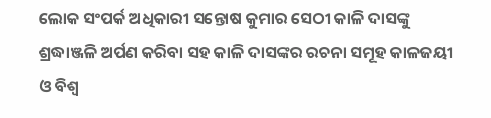ଲୋକ ସଂପର୍କ ଅଧିକାରୀ ସନ୍ତୋଷ କୁମାର ସେଠୀ କାଳି ଦାସଙ୍କୁ ଶ୍ରଦ୍ଧାଞ୍ଜଳି ଅର୍ପଣ କରିବା ସହ କାଳି ଦାସଙ୍କର ରଚନା ସମୂହ କାଳଜୟୀ ଓ ବିଶ୍ୱ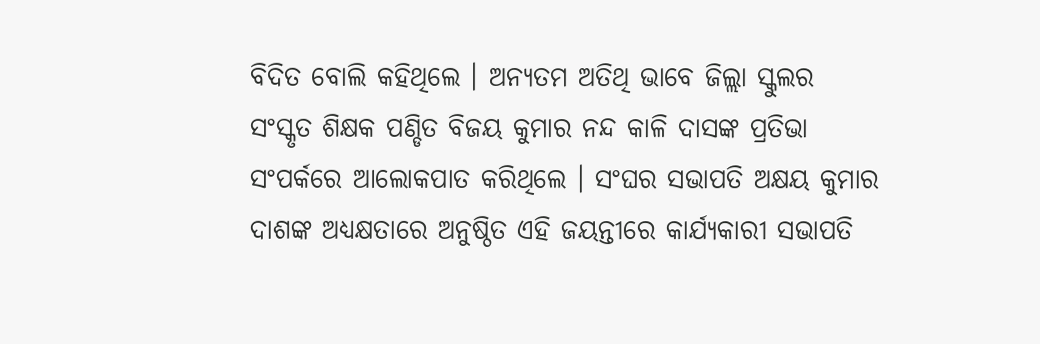ବିଦିତ ବୋଲି କହିଥିଲେ । ଅନ୍ୟତମ ଅତିଥି ଭାବେ ଜିଲ୍ଲା ସ୍କୁଲର ସଂସ୍କୃତ ଶିକ୍ଷକ ପଣ୍ଡିତ ବିଜୟ କୁମାର ନନ୍ଦ କାଳି ଦାସଙ୍କ ପ୍ରତିଭା ସଂପର୍କରେ ଆଲୋକପାତ କରିଥିଲେ । ସଂଘର ସଭାପତି ଅକ୍ଷୟ କୁମାର ଦାଶଙ୍କ ଅଧ୍ୟକ୍ଷତାରେ ଅନୁଷ୍ଠିତ ଏହି ଜୟନ୍ତୀରେ କାର୍ଯ୍ୟକାରୀ ସଭାପତି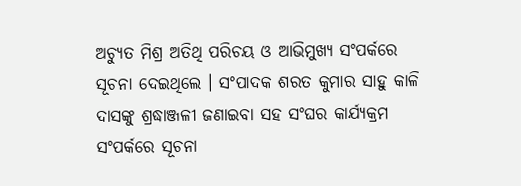ଅଚ୍ୟୁତ ମିଶ୍ର ଅତିଥି ପରିଚୟ ଓ ଆଭିମୁଖ୍ୟ ସଂପର୍କରେ ସୂଚନା ଦେଇଥିଲେ । ସଂପାଦକ ଶରତ କୁମାର ସାହୁ କାଳି ଦାସଙ୍କୁ ଶ୍ରଦ୍ଧାଞ୍ଜଳୀ ଜଣାଇବା ସହ ସଂଘର କାର୍ଯ୍ୟକ୍ରମ ସଂପର୍କରେ ସୂଚନା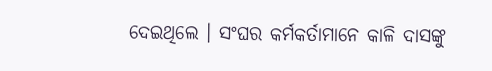ଦେଇଥିଲେ । ସଂଘର କର୍ମକର୍ତାମାନେ କାଳି ଦାସଙ୍କୁ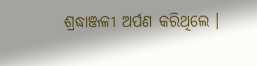ଶ୍ରଦ୍ଧାଞ୍ଜଳୀ ଅର୍ପଣ କରିଥିଲେ ।